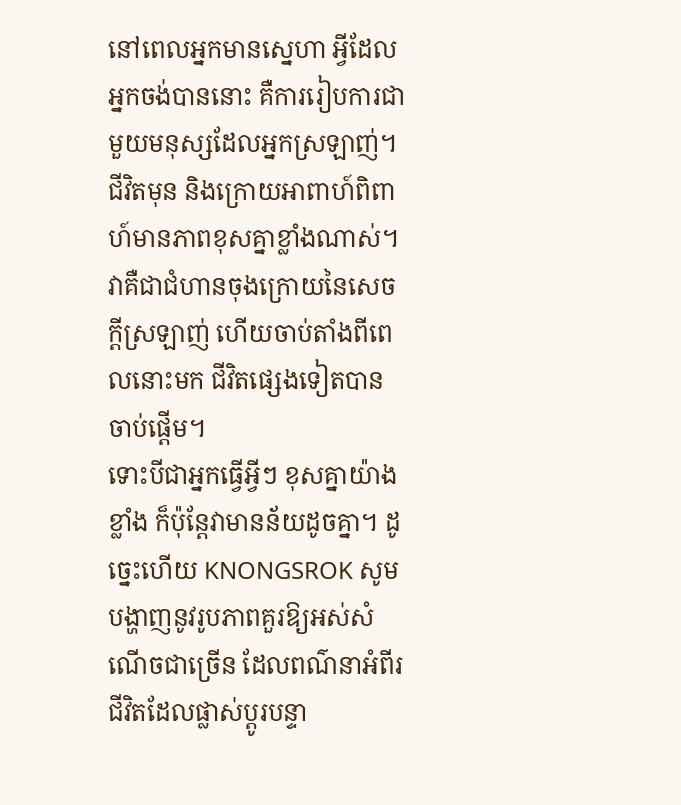នៅពេលអ្នកមានស្នេហា អ្វីដែលអ្នកចង់បាននោះ គឺការរៀបការជាមួយមនុស្សដែលអ្នកស្រឡាញ់។ ជីវិតមុន និងក្រោយអាពាហ៍ពិពាហ៍មានភាពខុសគ្នាខ្លាំងណាស់។ វាគឺជាជំហានចុងក្រោយនៃសេចក្តីស្រឡាញ់ ហើយចាប់តាំងពីពេលនោះមក ជីវិតផ្សេងទៀតបានចាប់ផ្តើម។
ទោះបីជាអ្នកធ្វើអ្វីៗ ខុសគ្នាយ៉ាងខ្លាំង ក៏ប៉ុន្តែវាមានន័យដូចគ្នា។ ដូច្នេះហើយ KNONGSROK សូមបង្ហាញនូវរូបភាពគួរឱ្យអស់សំណើចជាច្រើន ដែលពណ៌នាអំពីរជីវិតដែលផ្លាស់ប្តូរបន្ទា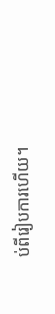ប់ពីរៀបការហើយ។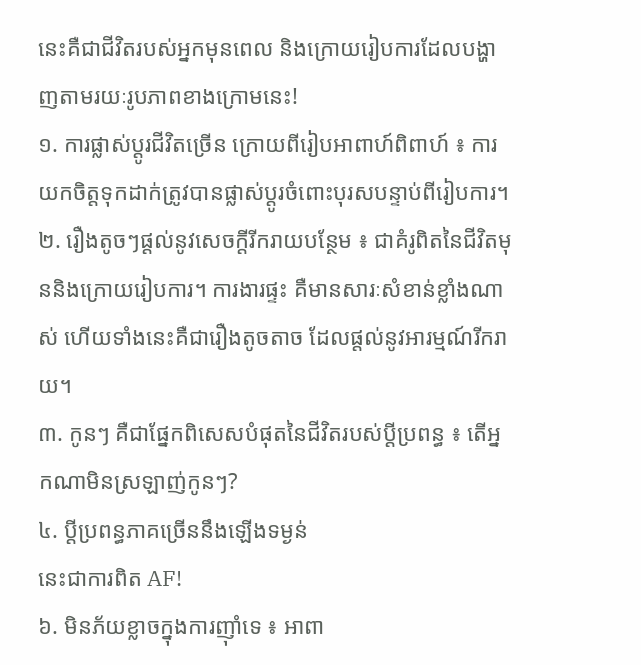នេះគឺជាជីវិតរបស់អ្នកមុនពេល និងក្រោយរៀបការដែលបង្ហាញតាមរយៈរូបភាពខាងក្រោមនេះ!
១. ការផ្លាស់ប្តូរជីវិតច្រើន ក្រោយពីរៀបអាពាហ៍ពិពាហ៍ ៖ ការយកចិត្តទុកដាក់ត្រូវបានផ្លាស់ប្តូរចំពោះបុរសបន្ទាប់ពីរៀបការ។
២. រឿងតូចៗផ្តល់នូវសេចក្តីរីករាយបន្ថែម ៖ ជាគំរូពិតនៃជីវិតមុននិងក្រោយរៀបការ។ ការងារផ្ទះ គឺមានសារៈសំខាន់ខ្លាំងណាស់ ហើយទាំងនេះគឺជារឿងតូចតាច ដែលផ្តល់នូវអារម្មណ៍រីករាយ។
៣. កូនៗ គឺជាផ្នែកពិសេសបំផុតនៃជីវិតរបស់ប្ដីប្រពន្ធ ៖ តើអ្នកណាមិនស្រឡាញ់កូនៗ?
៤. ប្តីប្រពន្ធភាគច្រើននឹងឡើងទម្ងន់
នេះជាការពិត AF!
៦. មិនភ័យខ្លាចក្នុងការញ៉ាំទេ ៖ អាពា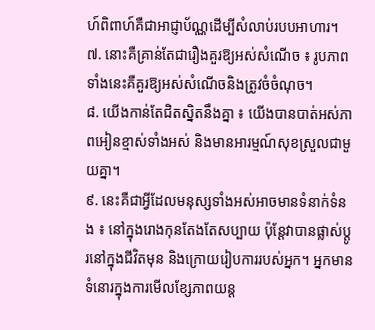ហ៍ពិពាហ៍គឺជាអាជ្ញាប័ណ្ណដើម្បីសំលាប់របបអាហារ។
៧. នោះគឺគ្រាន់តែជារឿងគួរឱ្យអស់សំណើច ៖ រូបភាពទាំងនេះគឺគួរឱ្យអស់សំណើចនិងត្រូវចំចំណុច។
៨. យើងកាន់តែជិតស្និតនឹងគ្នា ៖ យើងបានបាត់អស់ភាពអៀនខ្មាស់ទាំងអស់ និងមានអារម្មណ៍សុខស្រួលជាមួយគ្នា។
៩. នេះគឺជាអ្វីដែលមនុស្សទាំងអស់អាចមានទំនាក់ទំនង ៖ នៅក្នុងរោងកុនតែងតែសប្បាយ ប៉ុន្តែវាបានផ្លាស់ប្តូរនៅក្នុងជីវិតមុន និងក្រោយរៀបការរបស់អ្នក។ អ្នកមានទំនោរក្នុងការមើលខ្សែភាពយន្ដ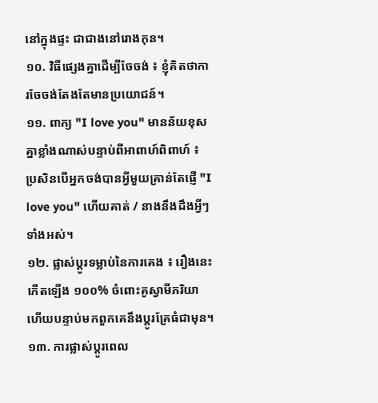នៅក្នុងផ្ទះ ជាជាងនៅរោងកុន។
១០. វិធីផ្សេងគ្នាដើម្បីចែចង់ ៖ ខ្ញុំគិតថាការចែចង់តែងតែមានប្រយោជន៍។
១១. ពាក្យ "I love you" មានន័យខុសគ្នាខ្លាំងណាស់បន្ទាប់ពីអាពាហ៍ពិពាហ៍ ៖ ប្រសិនបើអ្នកចង់បានអ្វីមួយគ្រាន់តែផ្ញើ "I love you" ហើយគាត់ / នាងនឹងដឹងអ្វីៗទាំងអស់។
១២. ផ្លាស់ប្តូរទម្លាប់នៃការគេង ៖ រឿងនេះកើតឡើង ១០០% ចំពោះគូស្វាមីភរិយា ហើយបន្ទាប់មកពួកគេនឹងប្តូរគ្រែធំជាមុន។
១៣. ការផ្លាស់ប្តូរពេល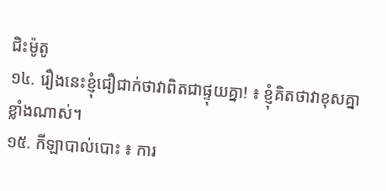ជិះម៉ូតូ
១៤. រឿងនេះខ្ញុំជឿជាក់ថាវាពិតជាផ្ទុយគ្នា! ៖ ខ្ញុំគិតថាវាខុសគ្នាខ្លាំងណាស់។
១៥. កីឡាបាល់បោះ ៖ ការ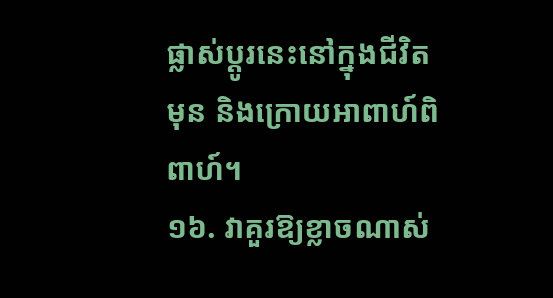ផ្លាស់ប្តូរនេះនៅក្នុងជីវិតមុន និងក្រោយអាពាហ៍ពិពាហ៍។
១៦. វាគួរឱ្យខ្លាចណាស់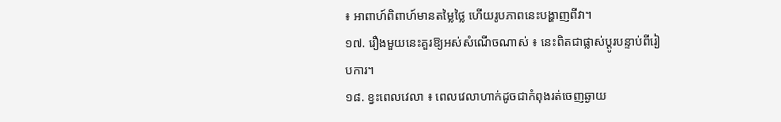៖ អាពាហ៍ពិពាហ៍មានតម្លៃថ្លៃ ហើយរូបភាពនេះបង្ហាញពីវា។
១៧. រឿងមួយនេះគួរឱ្យអស់សំណើចណាស់ ៖ នេះពិតជាផ្លាស់ប្តូរបន្ទាប់ពីរៀបការ។
១៨. ខ្វះពេលវេលា ៖ ពេលវេលាហាក់ដូចជាកំពុងរត់ចេញឆ្ងាយ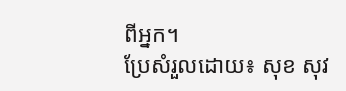ពីអ្នក។
ប្រែសំរួលដោយ៖ សុខ សុវ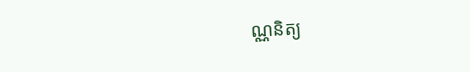ណ្ណនិត្យ